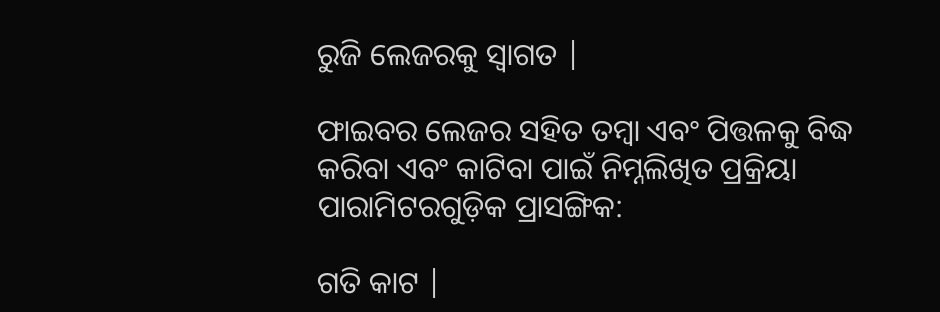ରୁଜି ଲେଜରକୁ ସ୍ୱାଗତ |

ଫାଇବର ଲେଜର ସହିତ ତମ୍ବା ଏବଂ ପିତ୍ତଳକୁ ବିଦ୍ଧ କରିବା ଏବଂ କାଟିବା ପାଇଁ ନିମ୍ନଲିଖିତ ପ୍ରକ୍ରିୟା ପାରାମିଟରଗୁଡ଼ିକ ପ୍ରାସଙ୍ଗିକ:

ଗତି କାଟ |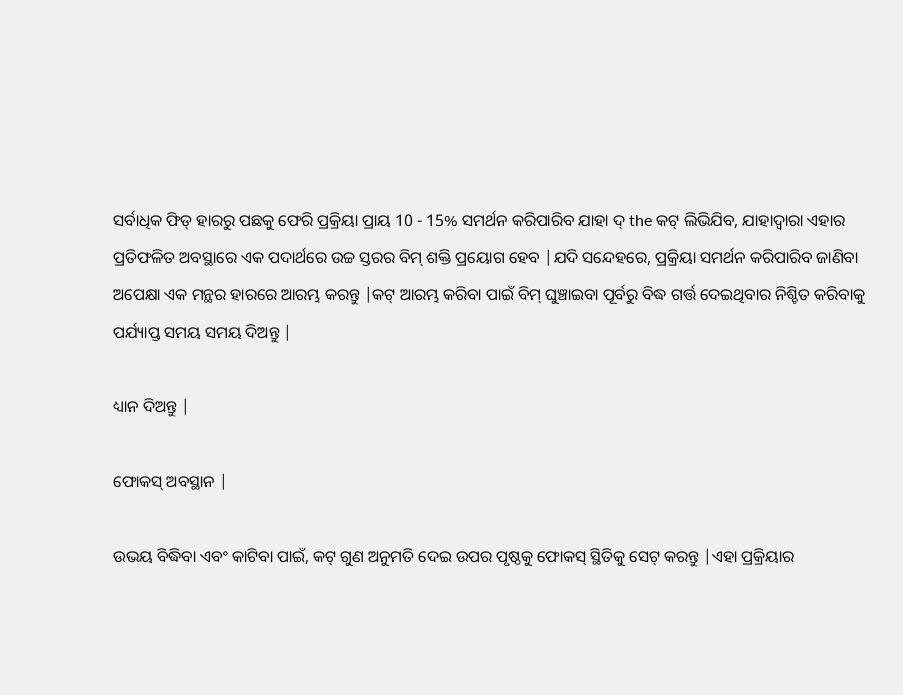ସର୍ବାଧିକ ଫିଡ୍ ହାରରୁ ପଛକୁ ଫେରି ପ୍ରକ୍ରିୟା ପ୍ରାୟ 10 - 15% ସମର୍ଥନ କରିପାରିବ ଯାହା ଦ୍ the କଟ୍ ଲିଭିଯିବ, ଯାହାଦ୍ୱାରା ଏହାର ପ୍ରତିଫଳିତ ଅବସ୍ଥାରେ ଏକ ପଦାର୍ଥରେ ଉଚ୍ଚ ସ୍ତରର ବିମ୍ ଶକ୍ତି ପ୍ରୟୋଗ ହେବ |ଯଦି ସନ୍ଦେହରେ, ପ୍ରକ୍ରିୟା ସମର୍ଥନ କରିପାରିବ ଜାଣିବା ଅପେକ୍ଷା ଏକ ମନ୍ଥର ହାରରେ ଆରମ୍ଭ କରନ୍ତୁ |କଟ୍ ଆରମ୍ଭ କରିବା ପାଇଁ ବିମ୍ ଘୁଞ୍ଚାଇବା ପୂର୍ବରୁ ବିଦ୍ଧ ଗର୍ତ୍ତ ଦେଇଥିବାର ନିଶ୍ଚିତ କରିବାକୁ ପର୍ଯ୍ୟାପ୍ତ ସମୟ ସମୟ ଦିଅନ୍ତୁ |

ଧ୍ୟାନ ଦିଅନ୍ତୁ |

ଫୋକସ୍ ଅବସ୍ଥାନ |

ଉଭୟ ବିଦ୍ଧିବା ଏବଂ କାଟିବା ପାଇଁ, କଟ୍ ଗୁଣ ଅନୁମତି ଦେଇ ଉପର ପୃଷ୍ଠକୁ ଫୋକସ୍ ସ୍ଥିତିକୁ ସେଟ୍ କରନ୍ତୁ |ଏହା ପ୍ରକ୍ରିୟାର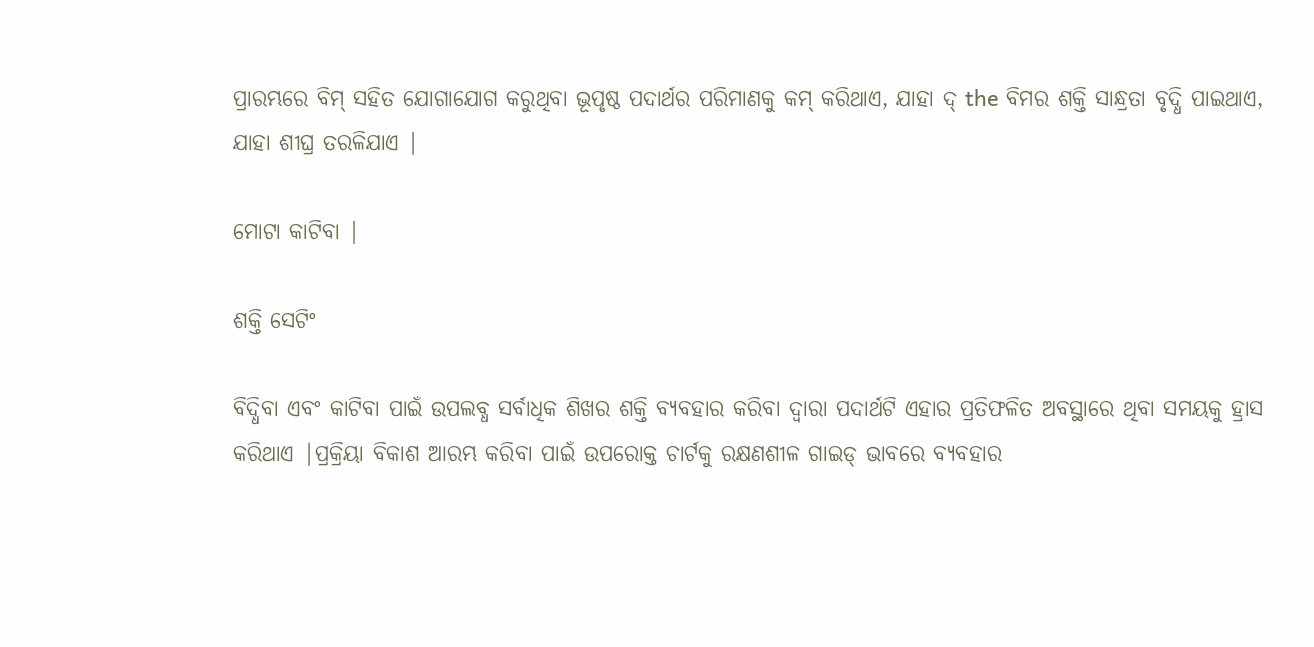ପ୍ରାରମ୍ଭରେ ବିମ୍ ସହିତ ଯୋଗାଯୋଗ କରୁଥିବା ଭୂପୃଷ୍ଠ ପଦାର୍ଥର ପରିମାଣକୁ କମ୍ କରିଥାଏ, ଯାହା ଦ୍ the ବିମର ଶକ୍ତି ସାନ୍ଧ୍ରତା ବୃଦ୍ଧି ପାଇଥାଏ, ଯାହା ଶୀଘ୍ର ତରଳିଯାଏ |

ମୋଟା କାଟିବା |

ଶକ୍ତି ସେଟିଂ

ବିଦ୍ଧିବା ଏବଂ କାଟିବା ପାଇଁ ଉପଲବ୍ଧ ସର୍ବାଧିକ ଶିଖର ଶକ୍ତି ବ୍ୟବହାର କରିବା ଦ୍ୱାରା ପଦାର୍ଥଟି ଏହାର ପ୍ରତିଫଳିତ ଅବସ୍ଥାରେ ଥିବା ସମୟକୁ ହ୍ରାସ କରିଥାଏ |ପ୍ରକ୍ରିୟା ବିକାଶ ଆରମ୍ଭ କରିବା ପାଇଁ ଉପରୋକ୍ତ ଚାର୍ଟକୁ ରକ୍ଷଣଶୀଳ ଗାଇଡ୍ ଭାବରେ ବ୍ୟବହାର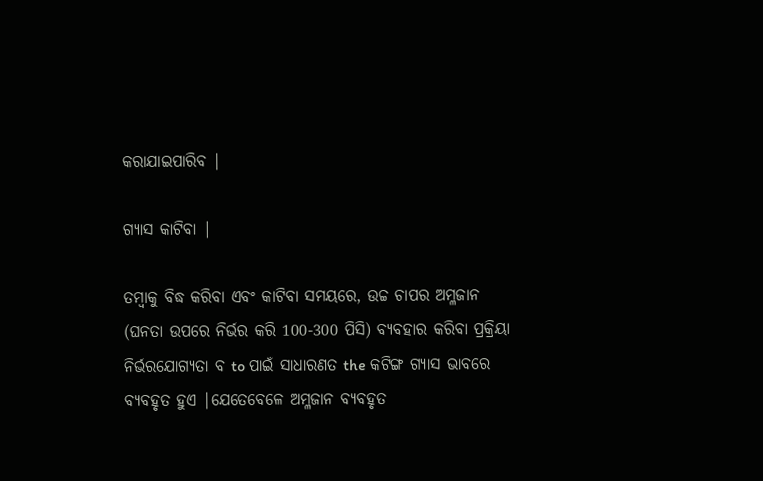କରାଯାଇପାରିବ |

ଗ୍ୟାସ କାଟିବା |

ତମ୍ବାକୁ ବିଦ୍ଧ କରିବା ଏବଂ କାଟିବା ସମୟରେ, ଉଚ୍ଚ ଚାପର ଅମ୍ଳଜାନ (ଘନତା ଉପରେ ନିର୍ଭର କରି 100-300 ପିସି) ବ୍ୟବହାର କରିବା ପ୍ରକ୍ରିୟା ନିର୍ଭରଯୋଗ୍ୟତା ବ to ପାଇଁ ସାଧାରଣତ the କଟିଙ୍ଗ ଗ୍ୟାସ ଭାବରେ ବ୍ୟବହୃତ ହୁଏ |ଯେତେବେଳେ ଅମ୍ଳଜାନ ବ୍ୟବହୃତ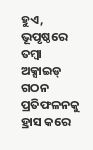ହୁଏ, ଭୂପୃଷ୍ଠରେ ତମ୍ବା ଅକ୍ସାଇଡ୍ ଗଠନ ପ୍ରତିଫଳନକୁ ହ୍ରାସ କରେ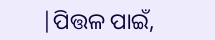|ପିତ୍ତଳ ପାଇଁ,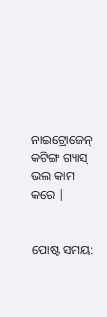ନାଇଟ୍ରୋଜେନ୍ କଟିଙ୍ଗ ଗ୍ୟାସ୍ ଭଲ କାମ କରେ |


ପୋଷ୍ଟ ସମୟ: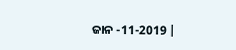ଜାନ -11-2019 |